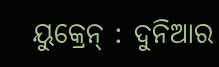ୟୁକ୍ରେନ୍ : ଦୁନିଆର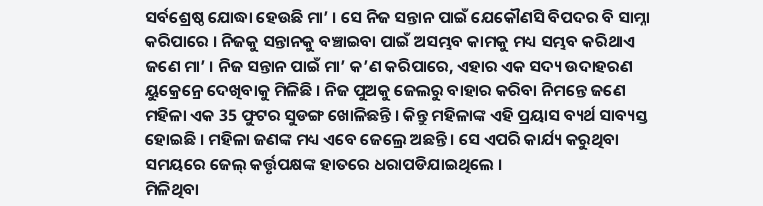ସର୍ବଶ୍ରେଷ୍ଠ ଯୋଦ୍ଧା ହେଉଛି ମା’ । ସେ ନିଜ ସନ୍ତାନ ପାଇଁ ଯେକୌଣସି ବିପଦର ବି ସାମ୍ନା କରିପାରେ । ନିଜକୁ ସନ୍ତାନକୁ ବଞ୍ଚାଇବା ପାଇଁ ଅସମ୍ଭବ କାମକୁ ମଧ୍ୟ ସମ୍ଭବ କରିଥାଏ ଜଣେ ମା’ । ନିଜ ସନ୍ତାନ ପାଇଁ ମା’ କ’ଣ କରିପାରେ, ଏହାର ଏକ ସଦ୍ୟ ଉଦାହରଣ ୟୁକ୍ରେନ୍ରେ ଦେଖିବାକୁ ମିଳିଛି । ନିଜ ପୁଅକୁ ଜେଲରୁ ବାହାର କରିବା ନିମନ୍ତେ ଜଣେ ମହିଳା ଏକ 35 ଫୁଟର ସୁଡଙ୍ଗ ଖୋଳିଛନ୍ତି । କିନ୍ତୁ ମହିଳାଙ୍କ ଏହି ପ୍ରୟାସ ବ୍ୟର୍ଥ ସାବ୍ୟସ୍ତ ହୋଇଛି । ମହିଳା ଜଣଙ୍କ ମଧ୍ୟ ଏବେ ଜେଲ୍ରେ ଅଛନ୍ତି । ସେ ଏପରି କାର୍ଯ୍ୟ କରୁଥିବା ସମୟରେ ଜେଲ୍ କର୍ତ୍ତୃପକ୍ଷଙ୍କ ହାତରେ ଧରାପଡିଯାଇଥିଲେ ।
ମିଳିଥିବା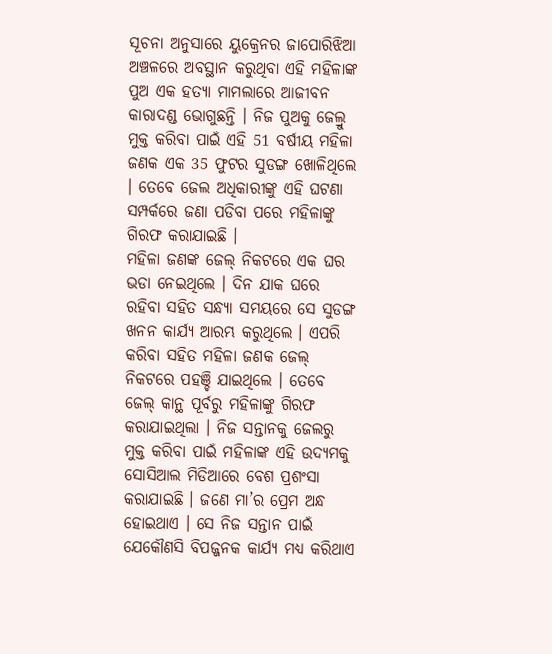ସୂଚନା ଅନୁସାରେ ୟୁକ୍ରେନର ଜାପୋରିଝିଆ ଅଞ୍ଚଳରେ ଅବସ୍ଥାନ କରୁଥିବା ଏହି ମହିଳାଙ୍କ ପୁଅ ଏକ ହତ୍ୟା ମାମଲାରେ ଆଜୀବନ କାରାଦଣ୍ଡ ଭୋଗୁଛନ୍ତି । ନିଜ ପୁଅକୁ ଜେଲ୍ରୁ ମୁକ୍ତ କରିବା ପାଇଁ ଏହି 51 ବର୍ଷୀୟ ମହିଳା ଜଣକ ଏକ 35 ଫୁଟର ସୁଡଙ୍ଗ ଖୋଳିଥିଲେ । ତେବେ ଜେଲ ଅଧିକାରୀଙ୍କୁ ଏହି ଘଟଣା ସମ୍ପର୍କରେ ଜଣା ପଡିବା ପରେ ମହିଳାଙ୍କୁ ଗିରଫ କରାଯାଇଛି ।
ମହିଳା ଜଣଙ୍କ ଜେଲ୍ ନିକଟରେ ଏକ ଘର ଭଡା ନେଇଥିଲେ । ଦିନ ଯାକ ଘରେ ରହିବା ସହିତ ସନ୍ଧ୍ୟା ସମୟରେ ସେ ସୁଡଙ୍ଗ ଖନନ କାର୍ଯ୍ୟ ଆରମ୍ଭ କରୁଥିଲେ । ଏପରି କରିବା ସହିତ ମହିଳା ଜଣକ ଜେଲ୍ ନିକଟରେ ପହଞ୍ଚି ଯାଇଥିଲେ । ତେବେ ଜେଲ୍ କାନ୍ଥ ପୂର୍ବରୁ ମହିଳାଙ୍କୁ ଗିରଫ କରାଯାଇଥିଲା । ନିଜ ସନ୍ତାନକୁ ଜେଲରୁ ମୁକ୍ତ କରିବା ପାଇଁ ମହିଳାଙ୍କ ଏହି ଉଦ୍ୟମକୁ ସୋସିଆଲ ମିଡିଆରେ ବେଶ ପ୍ରଶଂସା କରାଯାଇଛି । ଜଣେ ମା’ର ପ୍ରେମ ଅନ୍ଧ ହୋଇଥାଏ । ସେ ନିଜ ସନ୍ତାନ ପାଇଁ ଯେକୌଣସି ବିପଜ୍ଜନକ କାର୍ଯ୍ୟ ମଧ୍ୟ କରିଥାଏ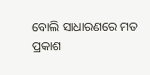ବୋଲି ସାଧାରଣରେ ମତ ପ୍ରକାଶ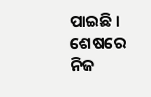ପାଇଛି । ଶେଷରେ ନିଜ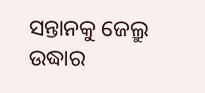ସନ୍ତାନକୁ ଜେଲ୍ରୁ ଉଦ୍ଧାର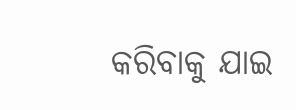କରିବାକୁ ଯାଇ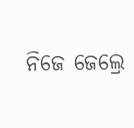ନିଜେ ଜେଲ୍ରେ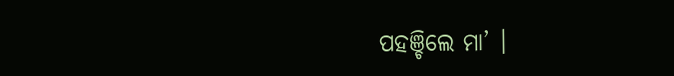ପହଞ୍ଚିଲେ ମା’ ।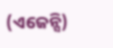(ଏଜେନ୍ସି)